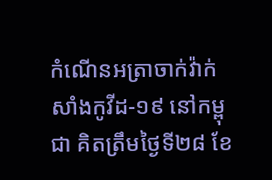កំណើនអត្រាចាក់វ៉ាក់សាំងកូវីដ-១៩ នៅកម្ពុជា គិតត្រឹមថ្ងៃទី២៨ ខែ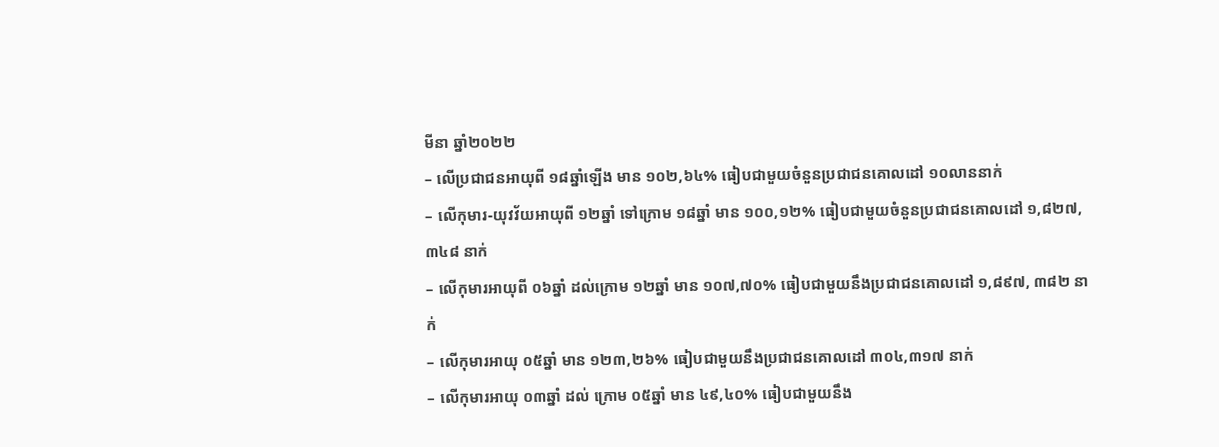មីនា ឆ្នាំ២០២២
– លើប្រជាជនអាយុពី ១៨ឆ្នាំឡើង មាន ១០២,៦៤% ធៀបជាមួយចំនួនប្រជាជនគោលដៅ ១០លាននាក់
– លើកុមារ-យុវវ័យអាយុពី ១២ឆ្នាំ ទៅក្រោម ១៨ឆ្នាំ មាន ១០០,១២% ធៀបជាមួយចំនួនប្រជាជនគោលដៅ ១,៨២៧,៣៤៨ នាក់
– លើកុមារអាយុពី ០៦ឆ្នាំ ដល់ក្រោម ១២ឆ្នាំ មាន ១០៧,៧០% ធៀបជាមួយនឹងប្រជាជនគោលដៅ ១,៨៩៧, ៣៨២ នាក់
– លើកុមារអាយុ ០៥ឆ្នាំ មាន ១២៣,២៦% ធៀបជាមួយនឹងប្រជាជនគោលដៅ ៣០៤,៣១៧ នាក់
– លើកុមារអាយុ ០៣ឆ្នាំ ដល់ ក្រោម ០៥ឆ្នាំ មាន ៤៩,៤០% ធៀបជាមួយនឹង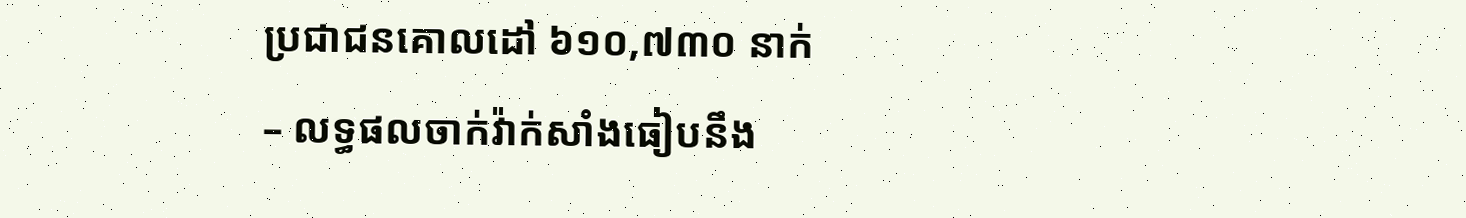ប្រជាជនគោលដៅ ៦១០,៧៣០ នាក់
– លទ្ធផលចាក់វ៉ាក់សាំងធៀបនឹង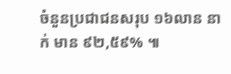ចំនួនប្រជាជនសរុប ១៦លាន នាក់ មាន ៩២,៥៩% ៕